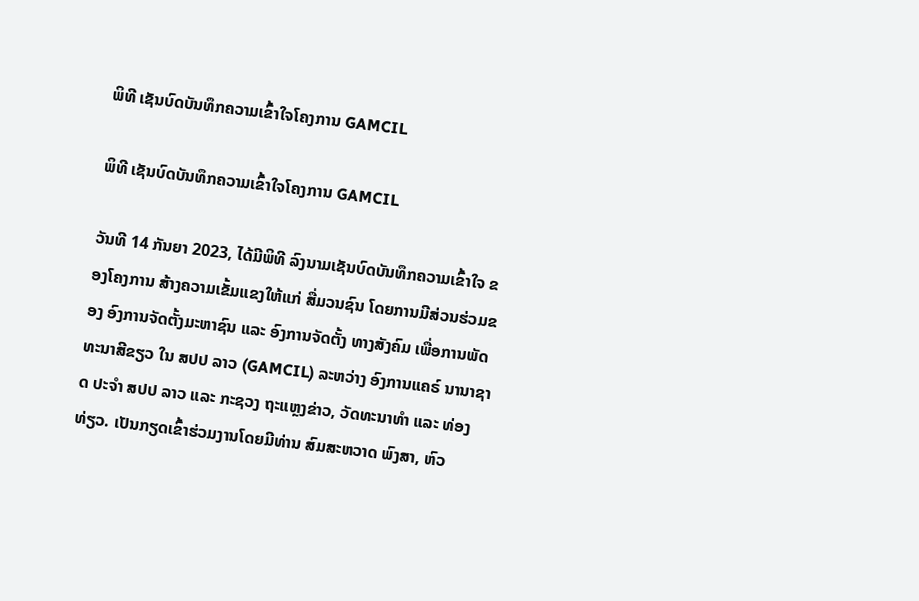ພິທີ ເຊັນບົດບັນທຶກຄວາມເຂົ້າໃຈໂຄງການ GAMCIL

ພິທີ ເຊັນບົດບັນທຶກຄວາມເຂົ້າໃຈໂຄງການ GAMCIL

ວັນທີ 14 ກັນຍາ 2023, ໄດ້ມີພິທີ ລົງນາມເຊັນບົດບັນທຶກຄວາມເຂົ້າໃຈ ຂອງໂຄງການ ສ້າງຄວາມເຂັ້ມແຂງໃຫ້ແກ່ ສື່ມວນຊົນ ໂດຍການມີສ່ວນຮ່ວມຂອງ ອົງການຈັດຕັ້ງມະຫາຊົນ ແລະ ອົງການຈັດຕັ້ງ ທາງສັງຄົມ ເພື່ອການພັດທະນາສີຂຽວ ໃນ ສປປ ລາວ (GAMCIL) ລະຫວ່າງ ອົງການແຄຣ໌ ນານາຊາດ ປະຈຳ ສປປ ລາວ ແລະ ກະຊວງ ຖະແຫຼງຂ່າວ, ວັດທະນາທຳ ແລະ ທ່ອງທ່ຽວ. ເປັນກຽດເຂົ້າຮ່ວມງານໂດຍມີທ່ານ ສົມສະຫວາດ ພົງສາ, ຫົວ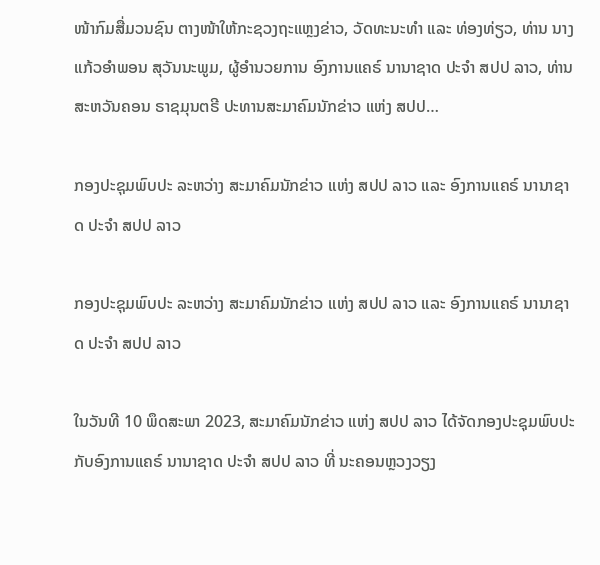ໜ້າກົມສື່ມວນຊົນ ຕາງໜ້າໃຫ້ກະຊວງຖະແຫຼງຂ່າວ, ວັດທະນະທຳ ແລະ ທ່ອງທ່ຽວ, ທ່ານ ນາງ ແກ້ວອຳພອນ ສຸວັນນະພູມ, ຜູ້ອຳນວຍການ ອົງການແຄຣ໌ ນານາຊາດ ປະຈຳ ສປປ ລາວ, ທ່ານ ສະຫວັນຄອນ ຣາຊມຸນຕຣີ ປະທານສະມາຄົມນັກຂ່າວ ແຫ່ງ ສປປ…

ກອງປະຊຸມພົບປະ ລະຫວ່າງ ສະມາຄົມນັກຂ່າວ ແຫ່ງ ສປປ ລາວ ແລະ ອົງການແຄຣ໌ ນານາຊາດ ປະຈຳ ສປປ ລາວ

ກອງປະຊຸມພົບປະ ລະຫວ່າງ ສະມາຄົມນັກຂ່າວ ແຫ່ງ ສປປ ລາວ ແລະ ອົງການແຄຣ໌ ນານາຊາດ ປະຈຳ ສປປ ລາວ

ໃນວັນທີ 10 ພຶດສະພາ 2023, ສະມາຄົມນັກຂ່າວ ແຫ່ງ ສປປ ລາວ ໄດ້ຈັດກອງປະຊຸມພົບປະ ກັບອົງການແຄຣ໌ ນານາຊາດ ປະຈຳ ສປປ ລາວ ທີ່ ນະຄອນຫຼວງວຽງ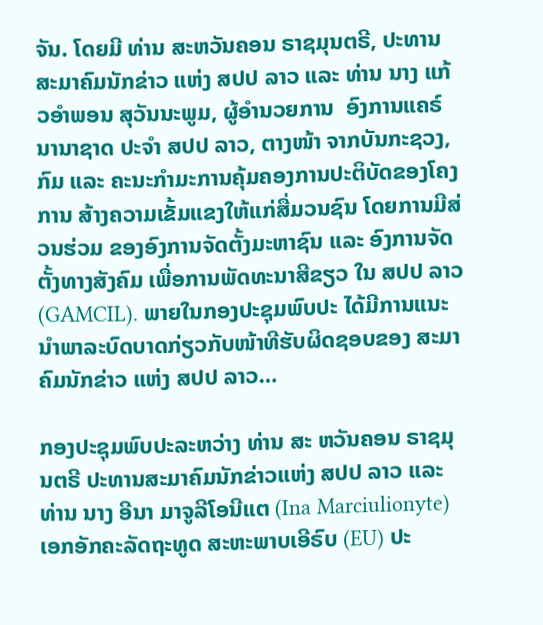ຈັນ. ໂດຍມີ ທ່ານ ສະຫວັນຄອນ ຣາຊມຸນຕຣີ, ປະທານ ສະມາຄົມນັກຂ່າວ ແຫ່ງ ສປປ ລາວ ແລະ ທ່ານ ນາງ ແກ້ວອຳພອນ ສຸວັນນະພູມ, ຜູ້ອຳນວຍການ  ອົງການແຄຣ໌ ນານາຊາດ ປະຈຳ ສປປ ລາວ, ຕາງໜ້າ ຈາກບັນກະຊວງ, ກົມ ແລະ ຄະນະກໍາມະການຄຸ້ມຄອງການປະຕິບັດຂອງໂຄງການ ສ້າງຄວາມເຂັ້ມແຂງໃຫ້ແກ່ສື່ມວນຊົນ ໂດຍການມີສ່ວນຮ່ວມ ຂອງອົງການຈັດຕັ້ງມະຫາຊົນ ແລະ ອົງການຈັດຕັ້ງທາງສັງຄົມ ເພື່ອການພັດທະນາສີຂຽວ ໃນ ສປປ ລາວ (GAMCIL). ພາຍໃນກອງປະຊຸມພົບປະ ໄດ້ມີການແນະນຳພາລະບົດບາດກ່ຽວກັບໜ້າທີຮັບຜິດຊອບຂອງ ສະມາຄົມນັກຂ່າວ ແຫ່ງ ສປປ ລາວ…

ກອງປະຊຸມພົບປະລະຫວ່າງ ທ່ານ ສະ ຫວັນຄອນ ຣາຊມຸນຕຣີ ປະທານສະມາຄົມນັກຂ່າວແຫ່ງ ສປປ ລາວ ແລະ ທ່ານ ນາງ ອີນາ ມາຈູລີໂອນີແຕ (Ina Marciulionyte) ເອກອັກຄະລັດຖະທູດ ສະຫະພາບເອີຣົບ (EU) ປະ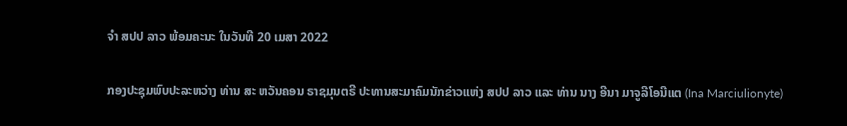ຈຳ ສປປ ລາວ ພ້ອມຄະນະ ໃນວັນທີ 20 ເມສາ 2022

ກອງປະຊຸມພົບປະລະຫວ່າງ ທ່ານ ສະ ຫວັນຄອນ ຣາຊມຸນຕຣີ ປະທານສະມາຄົມນັກຂ່າວແຫ່ງ ສປປ ລາວ ແລະ ທ່ານ ນາງ ອີນາ ມາຈູລີໂອນີແຕ (Ina Marciulionyte)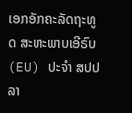ເອກອັກຄະລັດຖະທູດ ສະຫະພາບເອີຣົບ (EU) ປະຈຳ ສປປ ລາ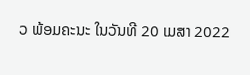ວ ພ້ອມຄະນະ ໃນວັນທີ 20 ເມສາ 2022